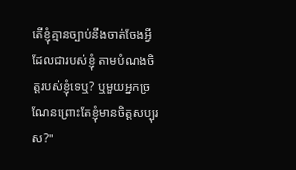តើខ្ញុំគ្មានច្បាប់នឹងចាត់ចែងអ្វីដែលជារបស់ខ្ញុំ តាមបំណងចិត្តរបស់ខ្ញុំទេឬ? ឬមួយអ្នកច្រណែនព្រោះតែខ្ញុំមានចិត្តសប្បុរស?"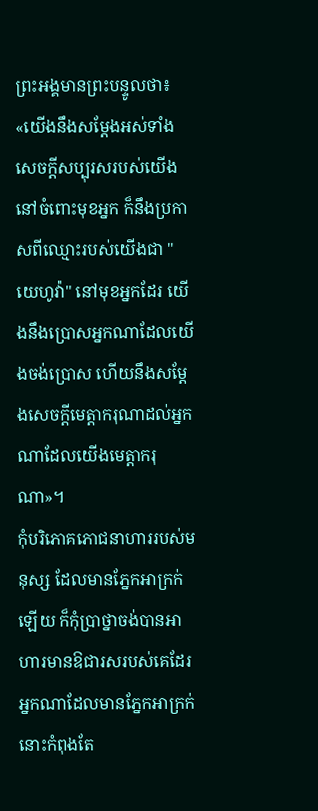ព្រះអង្គមានព្រះបន្ទូលថា៖ «យើងនឹងសម្ដែងអស់ទាំងសេចក្ដីសប្បុរសរបស់យើងនៅចំពោះមុខអ្នក ក៏នឹងប្រកាសពីឈ្មោះរបស់យើងជា "យេហូវ៉ា" នៅមុខអ្នកដែរ យើងនឹងប្រោសអ្នកណាដែលយើងចង់ប្រោស ហើយនឹងសម្ដែងសេចក្ដីមេត្តាករុណាដល់អ្នកណាដែលយើងមេត្តាករុណា»។
កុំបរិភោគភោជនាហាររបស់មនុស្ស ដែលមានភ្នែកអាក្រក់ឡើយ ក៏កុំប្រាថ្នាចង់បានអាហារមានឱជារសរបស់គេដែរ
អ្នកណាដែលមានភ្នែកអាក្រក់ នោះកំពុងតែ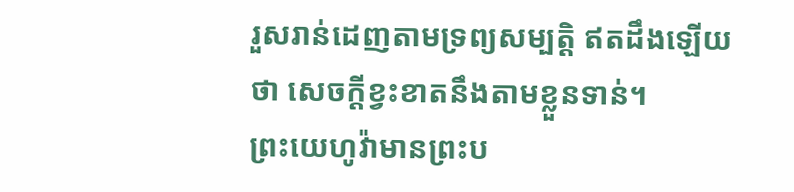រួសរាន់ដេញតាមទ្រព្យសម្បត្តិ ឥតដឹងឡើយថា សេចក្ដីខ្វះខាតនឹងតាមខ្លួនទាន់។
ព្រះយេហូវ៉ាមានព្រះប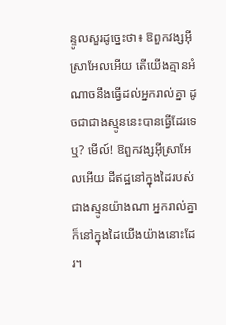ន្ទូលសួរដូច្នេះថា៖ ឱពួកវង្សអ៊ីស្រាអែលអើយ តើយើងគ្មានអំណាចនឹងធ្វើដល់អ្នករាល់គ្នា ដូចជាជាងស្មូននេះបានធ្វើដែរទេឬ? មើល៍! ឱពួកវង្សអ៊ីស្រាអែលអើយ ដីឥដ្ឋនៅក្នុងដៃរបស់ជាងស្មូនយ៉ាងណា អ្នករាល់គ្នាក៏នៅក្នុងដៃយើងយ៉ាងនោះដែរ។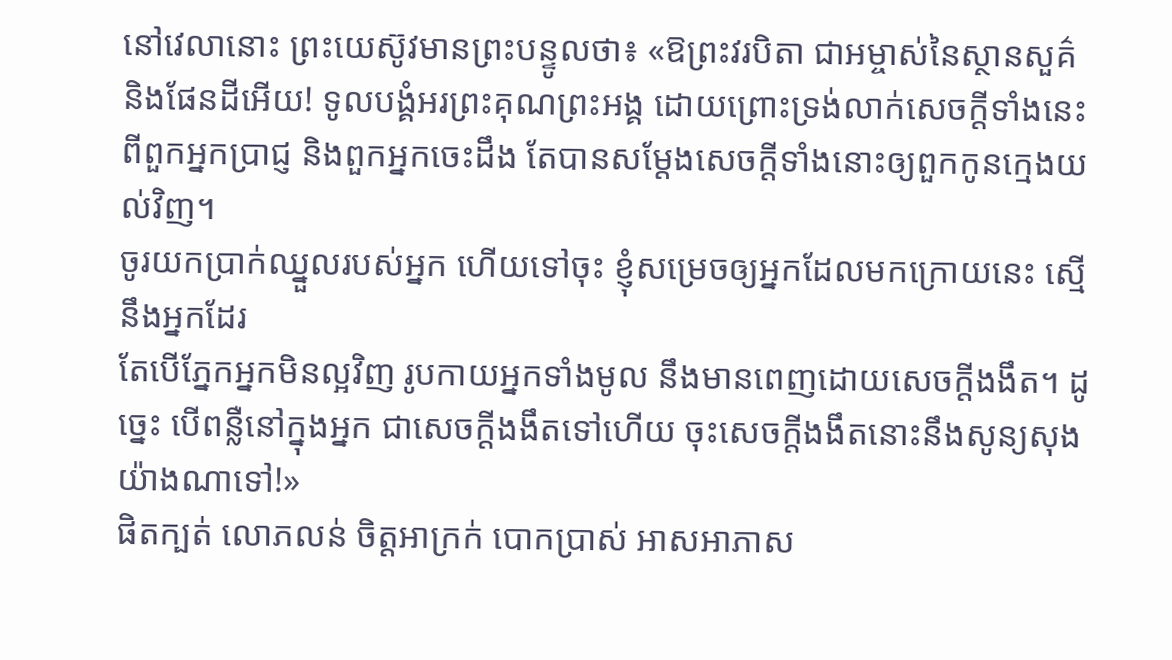នៅវេលានោះ ព្រះយេស៊ូវមានព្រះបន្ទូលថា៖ «ឱព្រះវរបិតា ជាអម្ចាស់នៃស្ថានសួគ៌ និងផែនដីអើយ! ទូលបង្គំអរព្រះគុណព្រះអង្គ ដោយព្រោះទ្រង់លាក់សេចក្តីទាំងនេះពីពួកអ្នកប្រាជ្ញ និងពួកអ្នកចេះដឹង តែបានសម្តែងសេចក្ដីទាំងនោះឲ្យពួកកូនក្មេងយល់វិញ។
ចូរយកប្រាក់ឈ្នួលរបស់អ្នក ហើយទៅចុះ ខ្ញុំសម្រេចឲ្យអ្នកដែលមកក្រោយនេះ ស្មើនឹងអ្នកដែរ
តែបើភ្នែកអ្នកមិនល្អវិញ រូបកាយអ្នកទាំងមូល នឹងមានពេញដោយសេចក្តីងងឹត។ ដូច្នេះ បើពន្លឺនៅក្នុងអ្នក ជាសេចក្តីងងឹតទៅហើយ ចុះសេចក្តីងងឹតនោះនឹងសូន្យសុងយ៉ាងណាទៅ!»
ផិតក្បត់ លោភលន់ ចិត្តអាក្រក់ បោកប្រាស់ អាសអាភាស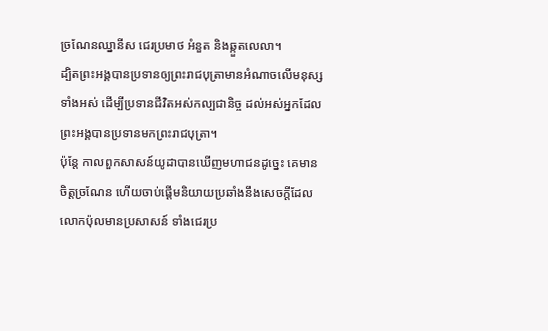ច្រណែនឈ្នានីស ជេរប្រមាថ អំនួត និងឆ្កួតលេលា។
ដ្បិតព្រះអង្គបានប្រទានឲ្យព្រះរាជបុត្រាមានអំណាចលើមនុស្សទាំងអស់ ដើម្បីប្រទានជីវិតអស់កល្បជានិច្ច ដល់អស់អ្នកដែលព្រះអង្គបានប្រទានមកព្រះរាជបុត្រា។
ប៉ុន្ដែ កាលពួកសាសន៍យូដាបានឃើញមហាជនដូច្នេះ គេមានចិត្តច្រណែន ហើយចាប់ផ្ដើមនិយាយប្រឆាំងនឹងសេចក្តីដែលលោកប៉ុលមានប្រសាសន៍ ទាំងជេរប្រ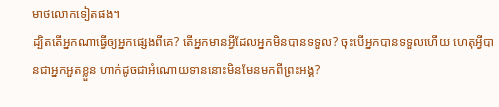មាថលោកទៀតផង។
ដ្បិតតើអ្នកណាធ្វើឲ្យអ្នកផ្សេងពីគេ? តើអ្នកមានអ្វីដែលអ្នកមិនបានទទួល? ចុះបើអ្នកបានទទួលហើយ ហេតុអ្វីបានជាអ្នកអួតខ្លួន ហាក់ដូចជាអំណោយទាននោះមិនមែនមកពីព្រះអង្គ?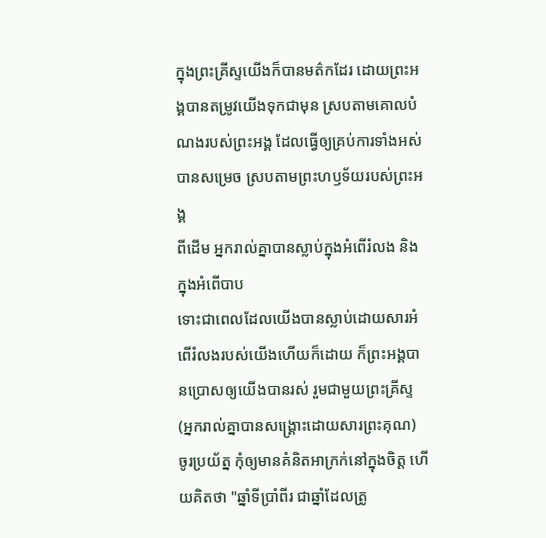ក្នុងព្រះគ្រីស្ទយើងក៏បានមត៌កដែរ ដោយព្រះអង្គបានតម្រូវយើងទុកជាមុន ស្របតាមគោលបំណងរបស់ព្រះអង្គ ដែលធ្វើឲ្យគ្រប់ការទាំងអស់បានសម្រេច ស្របតាមព្រះហឫទ័យរបស់ព្រះអង្គ
ពីដើម អ្នករាល់គ្នាបានស្លាប់ក្នុងអំពើរំលង និងក្នុងអំពើបាប
ទោះជាពេលដែលយើងបានស្លាប់ដោយសារអំពើរំលងរបស់យើងហើយក៏ដោយ ក៏ព្រះអង្គបានប្រោសឲ្យយើងបានរស់ រួមជាមួយព្រះគ្រីស្ទ (អ្នករាល់គ្នាបានសង្រ្គោះដោយសារព្រះគុណ)
ចូរប្រយ័ត្ន កុំឲ្យមានគំនិតអាក្រក់នៅក្នុងចិត្ត ហើយគិតថា "ឆ្នាំទីប្រាំពីរ ជាឆ្នាំដែលត្រូ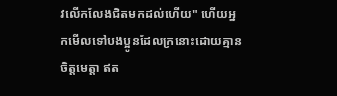វលើកលែងជិតមកដល់ហើយ" ហើយអ្នកមើលទៅបងប្អូនដែលក្រនោះដោយគ្មានចិត្តមេត្ដា ឥត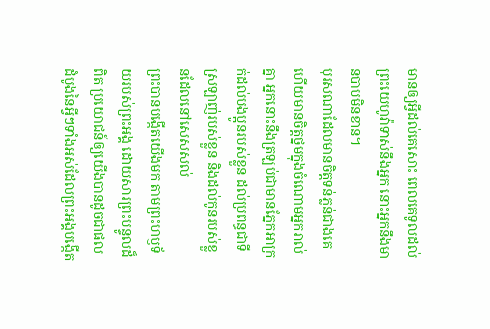មានឲ្យអ្វីដល់គេសោះ ពេលគេទូលដល់ព្រះយេហូវ៉ាទាស់នឹងអ្នក នោះអ្នកនឹងមានបាបមិនខាន។
បុរសណាដែលមានចិត្តទន់ភ្លន់ជាងគេ ហើយមានចិត្តថ្នមក្នុងចំណោមអ្នករាល់គ្នា អ្នកនោះនឹងត្រឡប់ជាមានភ្នែកអាក្រក់ដល់បងប្អូនរបស់ខ្លួន ដល់ប្រពន្ធជាទីស្រឡាញ់របស់ខ្លួន និងដល់កូនរបស់ខ្លួនដែលនៅសេសសល់
ព្រះបានបង្កើតយើងមក តាមព្រះហឫទ័យរបស់ព្រះអង្គ ដោយសារព្រះបន្ទូលដ៏ពិត ប្រយោជន៍ឲ្យយើងបានដូចជាផលដំបូងនៃអ្វីៗទាំងអស់ដែលព្រះអង្គបង្កើត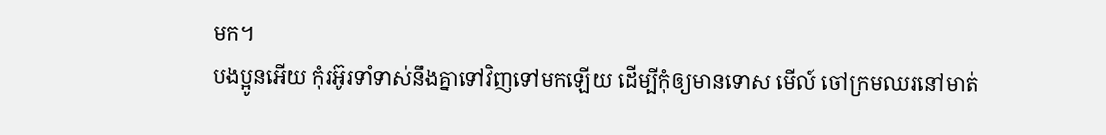មក។
បងប្អូនអើយ កុំរអ៊ូរទាំទាស់នឹងគ្នាទៅវិញទៅមកឡើយ ដើម្បីកុំឲ្យមានទោស មើល៍ ចៅក្រមឈរនៅមាត់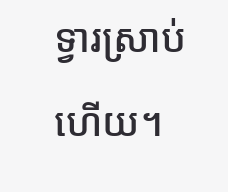ទ្វារស្រាប់ហើយ។